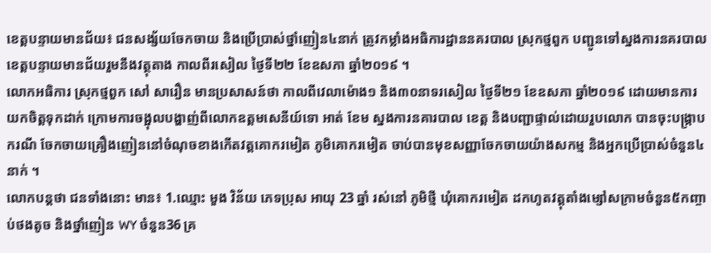ខេត្តបន្ទាយមានជ័យ៖ ជនសង្ស័យចែកចាយ និងប្រើប្រាស់ថ្នាំញៀន៤នាក់ ត្រូវកម្លាំងអធិការដ្ឋាននគរបាល ស្រុកថ្មពួក បញ្ជូនទៅស្នងការនគរបាល ខេត្តបន្ទាយមានជ័យរួមនឹងវត្ថុតាង កាលពីរសៀល ថ្ងៃទី២២ ខែឧសភា ឆ្នាំ២០១៩ ។
លោកអធិការ ស្រុកថ្មពួក សៅ សារឿន មានប្រសាសន៍ថា កាលពីវេលាម៉ោង១ និង៣០នាទរសៀល ថ្ងៃទី២១ ខែឧសភា ឆ្នាំ២០១៩ ដោយមានការយកចិត្តទុកដាក់ ក្រោមការចង្អុលបង្ហាញ់ពីលោកឧត្តមសេនីយ៍ទោ អាត់ ខែម ស្នងការនគារបាល ខេត្ត និងបញ្ជាផ្ទាល់ដោយរួបលោក បានចុះបង្ក្រាបករណី ចែកចាយគ្រឿងញៀននៅចំណុចខាងកើតវត្តគោករមៀត ភូមិគោករមៀត ចាប់បានមុខសញ្ញាចែកចាយយ៉ាងសកម្ម និងអ្នកប្រើប្រាស់ចំនួន៤នាក់ ។
លោកបន្តថា ជនទាំងនោះ មាន៖ 1.ឈ្មោះ មួង វិន័យ ភេទប្រុស អាយុ 23 ឆ្នាំ រស់នៅ ភូមិថ្មី ឃុំគោករមៀត ដកហូតវត្តុតាំងម្សៅសក្រាមចំនួន៥កញ្ចាប់ថងតូច និងថ្នាំញៀន WY ចំនួន36 គ្រ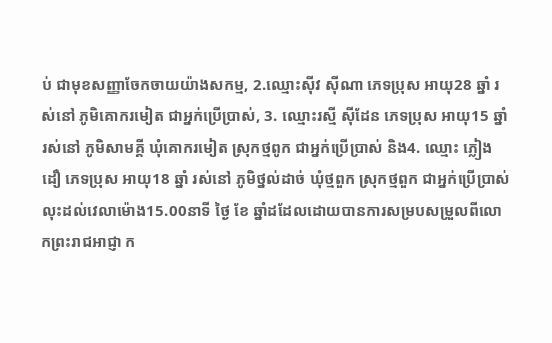ប់ ជាមុខសញ្ញាចែកចាយយ៉ាងសកម្ម, 2.ឈ្មោះស៊ីវ ស៊ីណា ភេទប្រុស អាយុ28 ឆ្នាំ រស់នៅ ភូមិគោករមៀត ជាអ្នក់ប្រើប្រាស់, 3. ឈ្មោះរស្មី ស៊ីដែន ភេទប្រុស អាយុ15 ឆ្នាំ រស់នៅ ភូមិសាមគ្គី ឃុំគោករមៀត ស្រុកថ្មពូក ជាអ្នក់ប្រើប្រាស់ និង4. ឈ្មោះ ភ្លៀង ដឿ ភេទប្រុស អាយុ18 ឆ្នាំ រស់នៅ ភូមិថ្នល់ដាច់ ឃុំថ្មពួក ស្រុកថ្មពួក ជាអ្នក់ប្រើប្រាស់ លុះដល់វេលាម៉ោង15.00នាទី ថ្ងៃ ខែ ឆ្នាំដដែលដោយបានការសម្របសម្រួលពីលោកព្រះរាជអាជ្ញា ក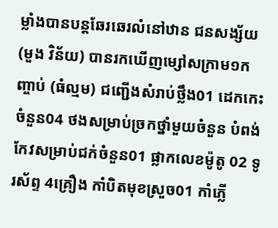ម្លាំងបានបន្តឆែរឆេរលំនៅឋាន ជនសង្ស័យ (មួង វិន័យ) បានរកឃើញម្សៅសក្រាម១កញ្ចាប់ (ធំល្មម) ជញ្ជើងសំរាប់ថ្លឹង01 ដេកកេះចំនួន04 ថងសម្រាប់ច្រកថ្នាំមួយចំនួន បំពង់កែវសម្រាប់ជក់ចំនួន01 ផ្លាកលេខម៉ូតូ 02 ទូរស័ព្ទ 4គ្រឿង កាំបិតមុខស្រួច01 កាំភ្លើ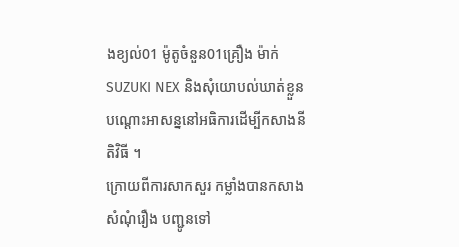ងខ្យល់01 ម៉ូតូចំនួន01គ្រឿង ម៉ាក់SUZUKI NEX និងសុំយោបល់ឃាត់ខ្លួន បណ្តោះអាសន្ននៅអធិការដើម្បីកសាងនីតិវិធី ។
ក្រោយពីការសាកសួរ កម្លាំងបានកសាងសំណុំរឿង បញ្ជូនទៅ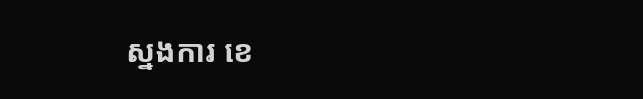ស្នងការ ខេ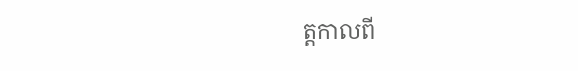ត្តកាលពី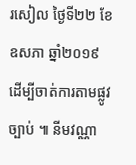រសៀល ថ្ងៃទី២២ ខែឧសភា ឆ្នាំ២០១៩ ដើម្បីចាត់ការតាមផ្លូវច្បាប់ ៕ នីមវណ្ណា